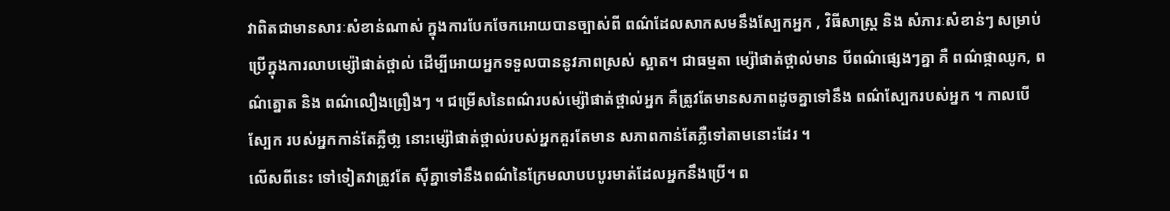វាពិតជាមានសារៈសំខាន់ណាស់ ក្នុងការបែកចែកអោយបានច្បាស់ពី ពណ៌ដែលសាកសមនឹងស្បែកអ្នក , វិធីសាស្ត្រ និង សំភារៈសំខាន់ៗ សម្រាប់ប្រើក្នុងការលាបម្ស៉ៅផាត់ថ្ពាល់ ដើម្បីអោយអ្នកទទួលបាននូវភាពស្រស់ ស្អាត។ ជាធម្មតា ម្ស៉ៅផាត់ថ្ពាល់មាន បីពណ៌ផ្សេងៗគ្នា គឺ ពណ៌ផ្កាឈូក, ពណ៌ត្នោត និង ពណ៌លឿងព្រឿងៗ ។ ជម្រើសនៃពណ៌របស់ម្ស៉ៅផាត់ថ្ពាល់អ្នក គឺត្រូវតែមានសភាពដូចគ្នាទៅនឹង ពណ៌ស្បែករបស់អ្នក ។ កាលបើស្បែក របស់អ្នកកាន់តែភ្លឺថា្ល នោះម្ស៉ៅផាត់ថ្ពាល់របស់អ្នកគួរតែមាន សភាពកាន់តែភ្លឺទៅតាមនោះដែរ ។
លើសពីនេះ ទៅទៀតវាត្រូវតែ ស៊ីគ្នាទៅនឹងពណ៌នៃក្រែមលាបបបូរមាត់ដែលអ្នកនឹងប្រើ។ ព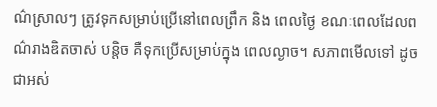ណ៌ស្រាលៗ ត្រូវទុកសម្រាប់ប្រើនៅពេលព្រឹក និង ពេលថ្ងៃ ខណៈពេលដែលពណ៌រាងឌិតចាស់ បន្តិច គឺទុកប្រើសម្រាប់ក្នុង ពេលល្ងាច។ សភាពមើលទៅ ដូចជាអស់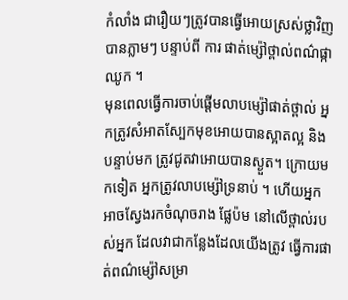កំលាំង ជារឿយៗត្រូវបានធ្វើអោយស្រស់ថ្លាវិញបានភ្លាមៗ បន្ទាប់ពី ការ ផាត់ម្ស៉ៅថ្ពាល់ពណ៌ផ្កាឈូក ។
មុនពេលធ្វើការចាប់ផ្តើមលាបម្ស៉ៅផាត់ថ្ពាល់ អ្នកត្រូវសំអាតស្បែកមុខអោយបានស្អាតល្អ និង បន្ទាប់មក ត្រូវជូតវាអោយបានស្ងួត។ ក្រោយមកទៀត អ្នកត្រូវលាបម្ស៉ៅទ្រនាប់ ។ ហើយអ្នក អាចស្វែងរកចំណុចរាង ផ្លែប៉ម នៅលើថ្ពាល់របស់អ្នក ដែលវាជាកន្លែងដែលយើងត្រូវ ធ្វើការផាត់ពណ៌ម្ស៉ៅសម្រា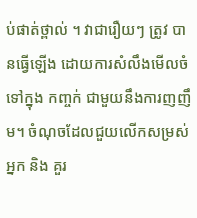ប់ផាត់ថ្ពាល់ ។ វាជារឿយៗ ត្រូវ បានធ្វើឡើង ដោយការសំលឹងមើលចំទៅក្នុង កញ្ចក់ ជាមួយនឹងការញញឹម។ ចំណុចដែលជួយលើកសម្រស់អ្នក និង គួរ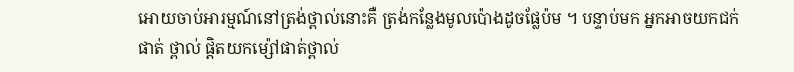អោយចាប់អារម្មណ៍នៅត្រង់ថ្ពាល់នោះគឺ ត្រង់កន្លែងមូលប៉ោងដូចផ្លែប៉ម ។ បន្ទាប់មក អ្នកអាចយកជក់ផាត់ ថ្ពាល់ ផ្តិតយកម្ស៉ៅផាត់ថ្ពាល់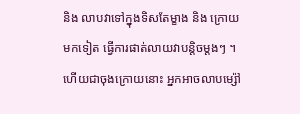និង លាបវាទៅក្នុងទិសតែម្ខាង និង ក្រោយមកទៀត ធ្វើការផាត់លាយវាបន្តិចម្តងៗ ។ ហើយជាចុងក្រោយនោះ អ្នកអាចលាបម្ស៉ៅ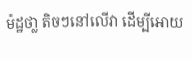ម៉ដ្ឋថា្ល តិចៗនៅលើវា ដើម្បីអោយ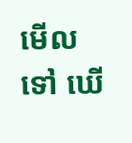មើលទៅ ឃើ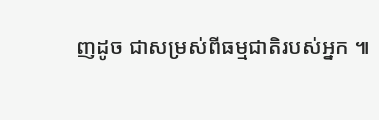ញដូច ជាសម្រស់ពីធម្មជាតិរបស់អ្នក ៕